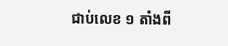ជាប់លេខ ១ តាំងពី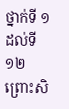ថ្នាក់ទី ១ ដល់ទី ១២ ព្រោះសិ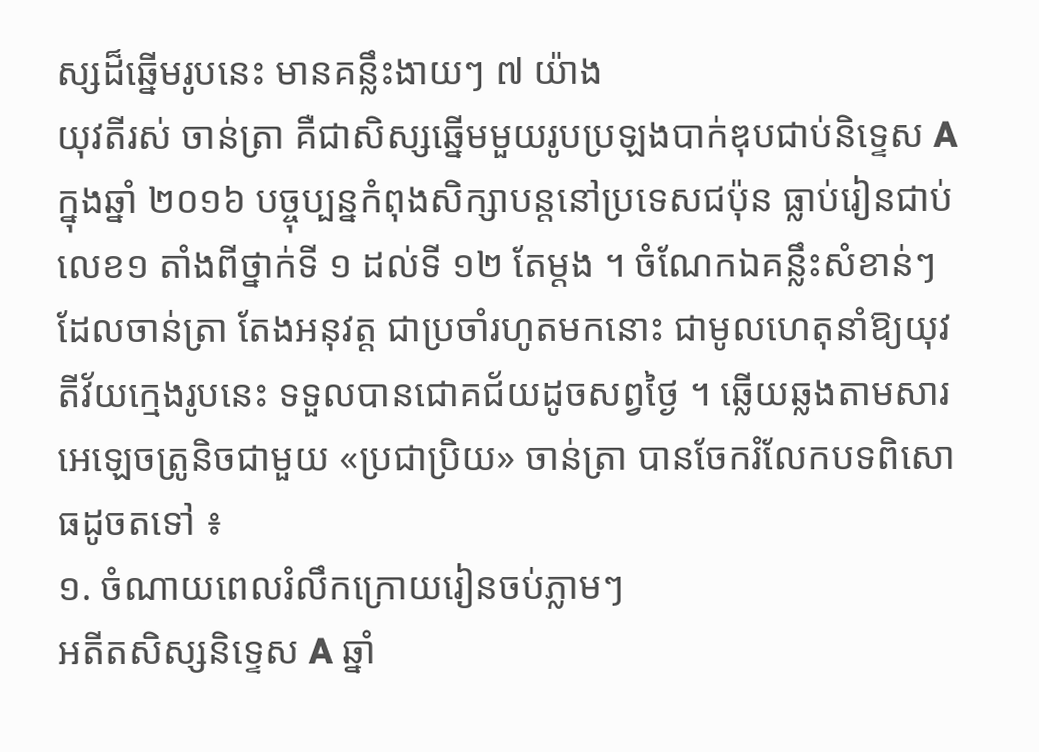ស្សដ៏ឆ្នើមរូបនេះ មានគន្លឹះងាយៗ ៧ យ៉ាង
យុវតីរស់ ចាន់ត្រា គឺជាសិស្សឆ្នើមមួយរូបប្រឡងបាក់ឌុបជាប់និទ្ទេស A ក្នុងឆ្នាំ ២០១៦ បច្ចុប្បន្នកំពុងសិក្សាបន្តនៅប្រទេសជប៉ុន ធ្លាប់រៀនជាប់លេខ១ តាំងពីថ្នាក់ទី ១ ដល់ទី ១២ តែម្ដង ។ ចំណែកឯគន្លឹះសំខាន់ៗ ដែលចាន់ត្រា តែងអនុវត្ត ជាប្រចាំរហូតមកនោះ ជាមូលហេតុនាំឱ្យយុវតីវ័យក្មេងរូបនេះ ទទួលបានជោគជ័យដូចសព្វថ្ងៃ ។ ឆ្លើយឆ្លងតាមសារអេឡេចត្រូនិចជាមួយ «ប្រជាប្រិយ» ចាន់ត្រា បានចែករំលែកបទពិសោធដូចតទៅ ៖
១. ចំណាយពេលរំលឹកក្រោយរៀនចប់ភ្លាមៗ
អតីតសិស្សនិទ្ទេស A ឆ្នាំ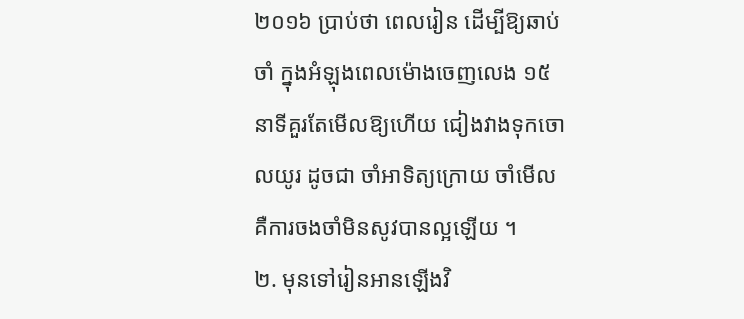២០១៦ ប្រាប់ថា ពេលរៀន ដើម្បីឱ្យឆាប់ចាំ ក្នុងអំឡុងពេលម៉ោងចេញលេង ១៥ នាទីគួរតែមើលឱ្យហើយ ជៀងវាងទុកចោលយូរ ដូចជា ចាំអាទិត្យក្រោយ ចាំមើល គឺការចងចាំមិនសូវបានល្អឡើយ ។
២. មុនទៅរៀនអានឡើងវិ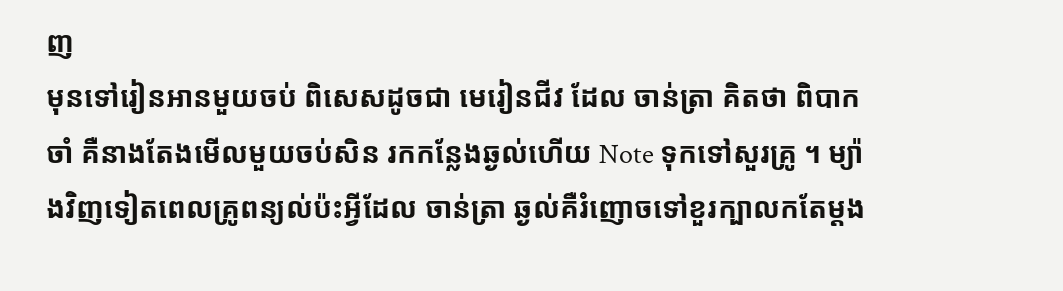ញ
មុនទៅរៀនអានមួយចប់ ពិសេសដូចជា មេរៀនជីវ ដែល ចាន់ត្រា គិតថា ពិបាកចាំ គឺនាងតែងមើលមួយចប់សិន រកកន្លែងឆ្ងល់ហើយ Note ទុកទៅសួរគ្រូ ។ ម្យ៉ាងវិញទៀតពេលគ្រូពន្យល់ប៉ះអ្វីដែល ចាន់ត្រា ឆ្ងល់គឺរំញោចទៅខួរក្បាលកតែម្ដង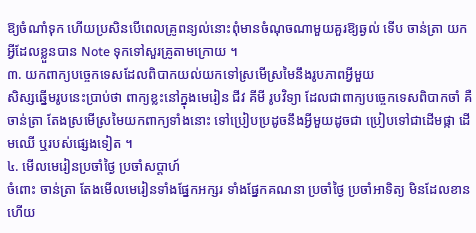ឱ្យចំណាំទុក ហើយប្រសិនបើពេលគ្រូពន្យល់នោះពុំមានចំណុចណាមួយគួរឱ្យឆ្ងល់ ទើប ចាន់ត្រា យកអ្វីដែលខ្លួនបាន Note ទុកទៅសួរគ្រូតាមក្រោយ ។
៣. យកពាក្យបច្ចេកទេសដែលពិបាកយល់យកទៅស្រមើស្រមៃនឹងរូបភាពអ្វីមួយ
សិស្សឆ្នើមរូបនេះប្រាប់ថា ពាក្យខ្លះនៅក្នុងមេរៀន ជីវ គីមី រូបវិទ្យា ដែលជាពាក្យបច្ចេកទេសពិបាកចាំ គឺចាន់ត្រា តែងស្រមើស្រមៃយកពាក្យទាំងនោះ ទៅប្រៀបប្រដូចនឹងអ្វីមួយដូចជា ប្រៀបទៅជាដើមផ្កា ដើមឈើ ឬរបស់ផ្សេងទៀត ។
៤. មើលមេរៀនប្រចាំថ្ងៃ ប្រចាំសប្ដាហ៍
ចំពោះ ចាន់ត្រា តែងមើលមេរៀនទាំងផ្នែកអក្សរ ទាំងផ្នែកគណនា ប្រចាំថ្ងៃ ប្រចាំអាទិត្យ មិនដែលខាន ហើយ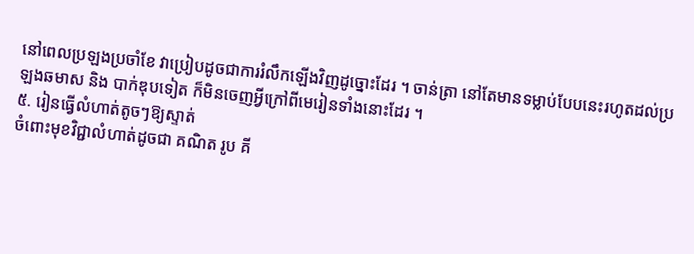នៅពេលប្រឡងប្រចាំខែ វាប្រៀបដូចជាការរំលឹកឡើងវិញដូច្នោះដែរ ។ ចាន់ត្រា នៅតែមានទម្លាប់បែបនេះរហូតដល់ប្រឡងឆមាស និង បាក់ឌុបទៀត ក៏មិនចេញអ្វីក្រៅពីមេរៀនទាំងនោះដែរ ។
៥. រៀនធ្វើលំហាត់តូចៗឱ្យស្ទាត់
ចំពោះមុខវិជ្ជាលំហាត់ដូចជា គណិត រូប គី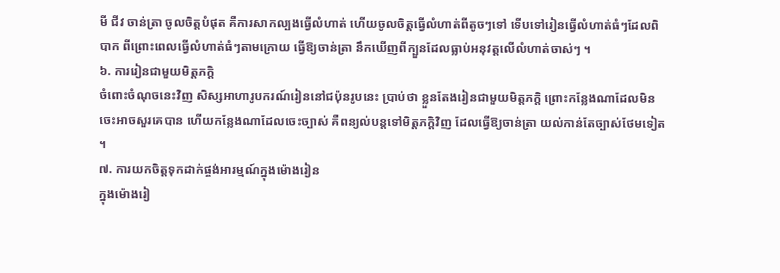មី ជីវ ចាន់ត្រា ចូលចិត្តបំផុត គឺការសាកល្បងធ្វើលំហាត់ ហើយចូលចិត្តធ្វើលំហាត់ពីតូចៗទៅ ទើបទៅរៀនធ្វើលំហាត់ធំៗដែលពិបាក ពីព្រោះពេលធ្វើលំហាត់ធំៗតាមក្រោយ ធ្វើឱ្យចាន់ត្រា នឹកឃើញពីក្បួនដែលធ្លាប់អនុវត្តលើលំហាត់ចាស់ៗ ។
៦. ការរៀនជាមួយមិត្តភក្ដិ
ចំពោះចំណុចនេះវិញ សិស្សអាហារូបករណ៍រៀននៅជប៉ុនរូបនេះ ប្រាប់ថា ខ្លួនតែងរៀនជាមួយមិត្តភក្ដិ ព្រោះកន្លែងណាដែលមិនចេះអាចសួរគេបាន ហើយកន្លែងណាដែលចេះច្បាស់ គឺពន្យល់បន្តទៅមិត្តភក្ដិវិញ ដែលធ្វើឱ្យចាន់ត្រា យល់កាន់តែច្បាស់ថែមទៀត ។
៧. ការយកចិត្តទុកដាក់ផ្ចង់អារម្មណ៍ក្នុងម៉ោងរៀន
ក្នុងម៉ោងរៀ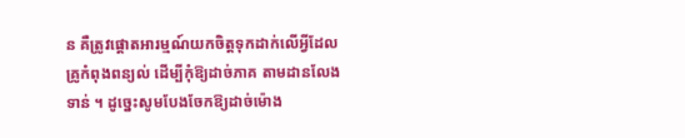ន គឺត្រូវផ្ដោតអារម្មណ៍យកចិត្តទុកដាក់លើអ្វីដែលគ្រូកំពុងពន្យល់ ដើម្បីកុំឱ្យដាច់ភាគ តាមដានលែងទាន់ ។ ដូច្នេះសូមបែងចែកឱ្យដាច់ម៉ោង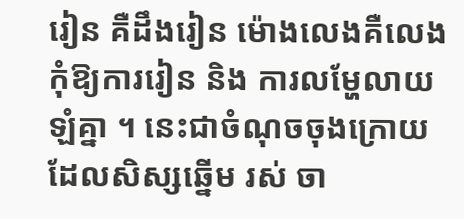រៀន គឺដឹងរៀន ម៉ោងលេងគឺលេង កុំឱ្យការរៀន និង ការលម្ហែលាយឡំគ្នា ។ នេះជាចំណុចចុងក្រោយ ដែលសិស្សឆ្នើម រស់ ចា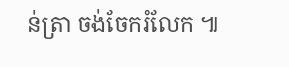ន់ត្រា ចង់ចែករំលែក ៕